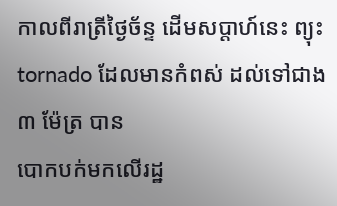កាលពីរាត្រីថ្ងៃច័ន្ទ ដើមសប្តាហ៍នេះ ព្យុះ tornado ដែលមានកំពស់ ដល់ទៅជាង ៣ ម៉ែត្រ បាន
បោកបក់មកលើរដ្ឋ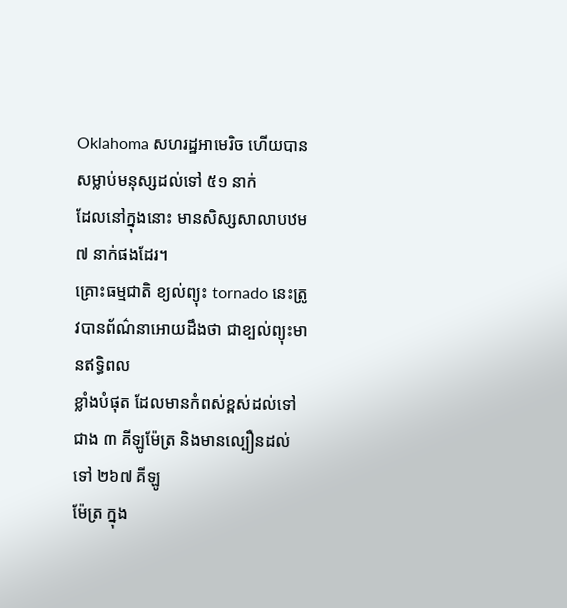Oklahoma សហរដ្ឋអាមេរិច ហើយបានសម្លាប់មនុស្សដល់ទៅ ៥១ នាក់
ដែលនៅក្នុងនោះ មានសិស្សសាលាបឋម ៧ នាក់ផងដែរ។
គ្រោះធម្មជាតិ ខ្យល់ព្យុះ tornado នេះត្រូវបានព័ណ៌នាអោយដឹងថា ជាខ្បល់ព្យុះមានឥទ្ធិពល
ខ្លាំងបំផុត ដែលមានកំពស់ខ្ពស់ដល់ទៅជាង ៣ គីឡូម៉ែត្រ និងមានល្បឿនដល់ទៅ ២៦៧ គីឡូ
ម៉ែត្រ ក្នុង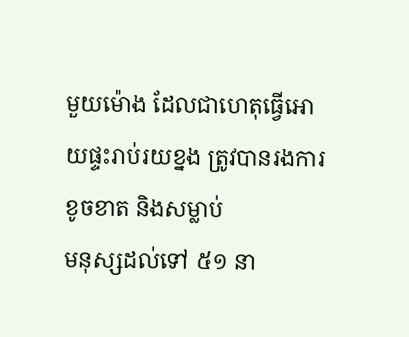មួយម៉ោង ដែលជាហេតុធ្វើអោយផ្ទះរាប់រយខ្នង ត្រូវបានរងការខូចខាត និងសម្លាប់
មនុស្សដល់ទៅ ៥១ នា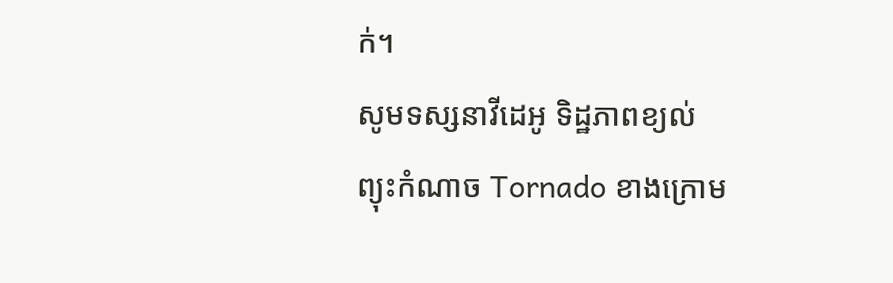ក់។
សូមទស្សនាវីដេអូ ទិដ្ឋភាពខ្យល់ព្យុះកំណាច Tornado ខាងក្រោម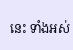នេះ ទាំងអស់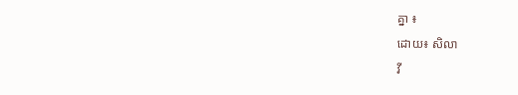គ្នា ៖
ដោយ៖ សិលា
វី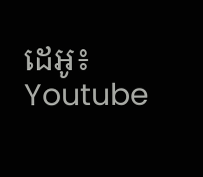ដេអូ៖ Youtube